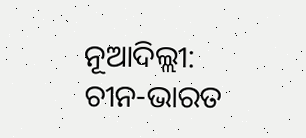ନୂଆଦିଲ୍ଲୀ: ଚୀନ-ଭାରତ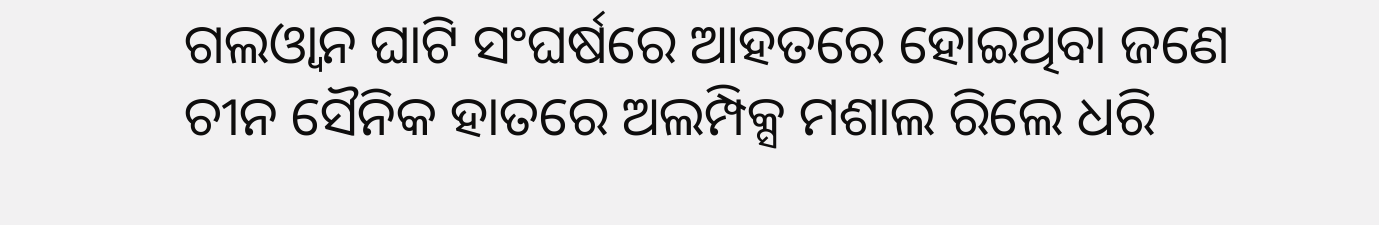ଗଲଓ୍ବାନ ଘାଟି ସଂଘର୍ଷରେ ଆହତରେ ହୋଇଥିବା ଜଣେ ଚୀନ ସୈନିକ ହାତରେ ଅଲମ୍ପିକ୍ସ ମଶାଲ ରିଲେ ଧରି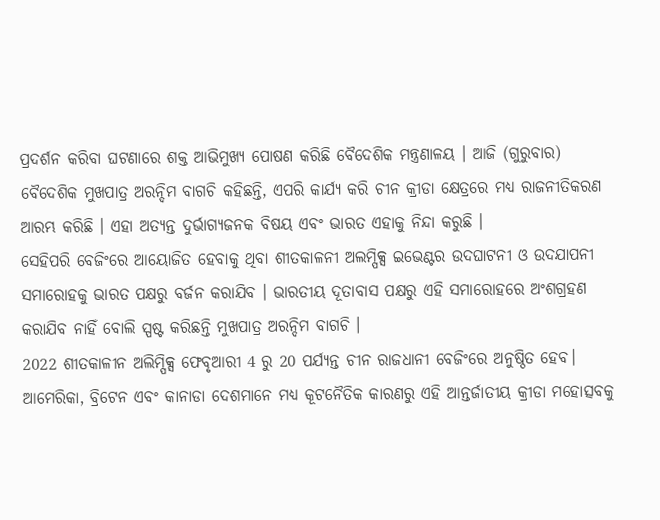ପ୍ରଦର୍ଶନ କରିବା ଘଟଣାରେ ଶକ୍ତ ଆଭିମୁଖ୍ୟ ପୋଷଣ କରିଛି ବୈଦେଶିକ ମନ୍ତ୍ରଣାଳୟ । ଆଜି (ଗୁରୁବାର) ବୈଦେଶିକ ମୁଖପାତ୍ର ଅରନ୍ଦିମ ବାଗଚି କହିଛନ୍ତି, ଏପରି କାର୍ଯ୍ୟ କରି ଚୀନ କ୍ରୀଡା କ୍ଷେତ୍ରରେ ମଧ୍ୟ ରାଜନୀତିକରଣ ଆରମ୍ଭ କରିଛି । ଏହା ଅତ୍ୟନ୍ତ ଦୁର୍ଭାଗ୍ୟଜନକ ବିଷୟ ଏବଂ ଭାରତ ଏହାକୁ ନିନ୍ଦା କରୁଛି ।
ସେହିପରି ବେଜିଂରେ ଆୟୋଜିତ ହେବାକୁ ଥିବା ଶୀତକାଳନୀ ଅଲମ୍ପିକ୍ସ ଇଭେଣ୍ଟର ଉଦଘାଟନୀ ଓ ଉଦଯାପନୀ ସମାରୋହକୁ ଭାରତ ପକ୍ଷରୁ ବର୍ଜନ କରାଯିବ । ଭାରତୀୟ ଦୂତାବାସ ପକ୍ଷରୁ ଏହି ସମାରୋହରେ ଅଂଶଗ୍ରହଣ କରାଯିବ ନାହିଁ ବୋଲି ସ୍ପଷ୍ଟ କରିଛନ୍ତି ମୁଖପାତ୍ର ଅରନ୍ଦିମ ବାଗଚି ।
2022 ଶୀତକାଳୀନ ଅଲିମ୍ପିକ୍ସ ଫେବୃଆରୀ 4 ରୁ 20 ପର୍ଯ୍ୟନ୍ତ ଚୀନ ରାଜଧାନୀ ବେଜିଂରେ ଅନୁଷ୍ଠିତ ହେବ। ଆମେରିକା, ବ୍ରିଟେନ ଏବଂ କାନାଡା ଦେଶମାନେ ମଧ୍ୟ କୂଟନୈତିକ କାରଣରୁ ଏହି ଆନ୍ତର୍ଜାତୀୟ କ୍ରୀଡା ମହୋତ୍ସବକୁ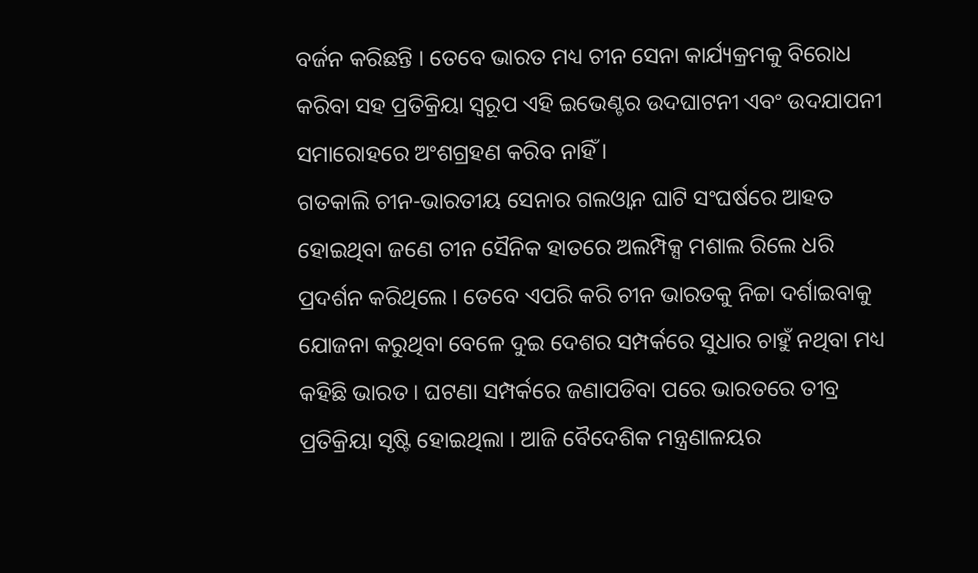ବର୍ଜନ କରିଛନ୍ତି । ତେବେ ଭାରତ ମଧ୍ୟ ଚୀନ ସେନା କାର୍ଯ୍ୟକ୍ରମକୁ ବିରୋଧ କରିବା ସହ ପ୍ରତିକ୍ରିୟା ସ୍ବରୂପ ଏହି ଇଭେଣ୍ଟର ଉଦଘାଟନୀ ଏବଂ ଉଦଯାପନୀ ସମାରୋହରେ ଅଂଶଗ୍ରହଣ କରିବ ନାହିଁ ।
ଗତକାଲି ଚୀନ-ଭାରତୀୟ ସେନାର ଗଲଓ୍ବାନ ଘାଟି ସଂଘର୍ଷରେ ଆହତ ହୋଇଥିବା ଜଣେ ଚୀନ ସୈନିକ ହାତରେ ଅଲମ୍ପିକ୍ସ ମଶାଲ ରିଲେ ଧରି ପ୍ରଦର୍ଶନ କରିଥିଲେ । ତେବେ ଏପରି କରି ଚୀନ ଭାରତକୁ ନିଚ୍ଚା ଦର୍ଶାଇବାକୁ ଯୋଜନା କରୁଥିବା ବେଳେ ଦୁଇ ଦେଶର ସମ୍ପର୍କରେ ସୁଧାର ଚାହୁଁ ନଥିବା ମଧ୍ୟ କହିଛି ଭାରତ । ଘଟଣା ସମ୍ପର୍କରେ ଜଣାପଡିବା ପରେ ଭାରତରେ ତୀବ୍ର ପ୍ରତିକ୍ରିୟା ସୃଷ୍ଟି ହୋଇଥିଲା । ଆଜି ବୈଦେଶିକ ମନ୍ତ୍ରଣାଳୟର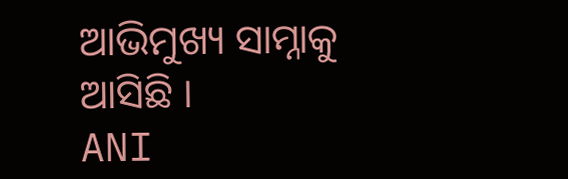ଆଭିମୁଖ୍ୟ ସାମ୍ନାକୁ ଆସିଛି ।
ANI